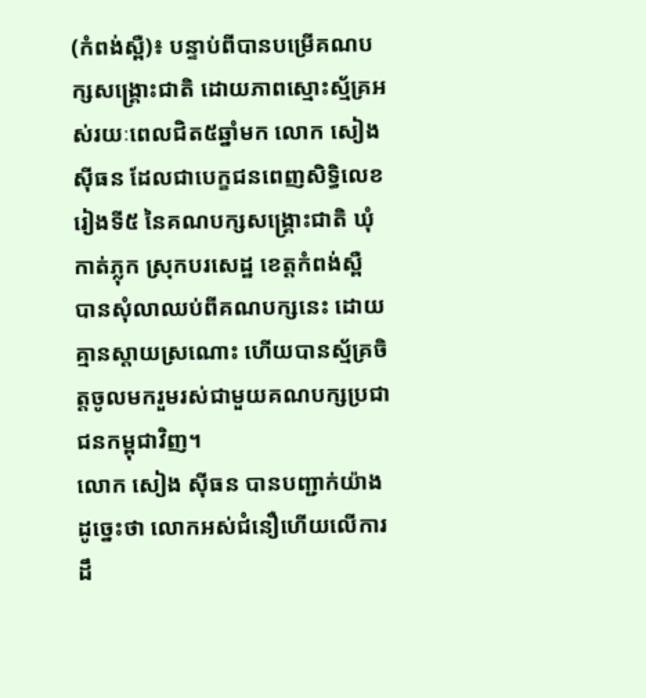(កំពង់ស្ពឺ)៖ បន្ទាប់ពីបានបម្រើគណបក្សសង្គ្រោះជាតិ ដោយភាពស្មោះស្ម័គ្រអស់រយៈពេលជិត៥ឆ្នាំមក លោក សៀង ស៊ីធន ដែលជាបេក្ខជនពេញសិទ្ធិលេខរៀងទី៥ នៃគណបក្សសង្គ្រោះជាតិ ឃុំកាត់ភ្លុក ស្រុកបរសេដ្ឋ ខេត្តកំពង់ស្ពឺ បានសុំលាឈប់ពីគណបក្សនេះ ដោយគ្មានស្តាយស្រណោះ ហើយបានស្ម័គ្រចិត្តចូលមករួមរស់ជាមួយគណបក្សប្រជាជនកម្ពុជាវិញ។
លោក សៀង ស៊ីធន បានបញ្ជាក់យ៉ាងដូច្នេះថា លោកអស់ជំនឿហើយលើការដឹ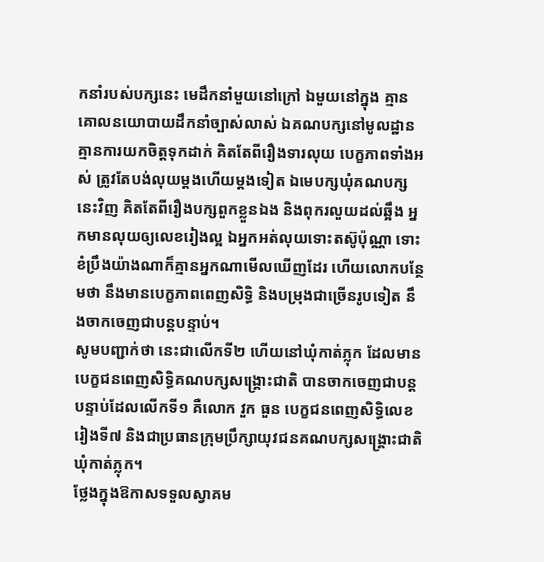កនាំរបស់បក្សនេះ មេដឹកនាំមួយនៅក្រៅ ឯមួយនៅក្នុង គ្មានគោលនយោបាយដឹកនាំច្បាស់លាស់ ឯគណបក្សនៅមូលដ្ឋានគ្មានការយកចិត្តទុកដាក់ គិតតែពីរឿងទារលុយ បេក្ខភាពទាំងអស់ ត្រូវតែបង់លុយម្តងហើយម្តងទៀត ឯមេបក្សឃុំគណបក្សនេះវិញ គិតតែពីរឿងបក្សពួកខ្លួនឯង និងពុករលួយដល់ឆ្អឹង អ្នកមានលុយឲ្យលេខរៀងល្អ ឯអ្នកអត់លុយទោះតស៊ូប៉ុណ្ណា ទោះខំប្រឹងយ៉ាងណាក៏គ្មានអ្នកណាមើលឃើញដែរ ហើយលោកបន្ថែមថា នឹងមានបេក្ខភាពពេញសិទ្ធិ និងបម្រុងជាច្រើនរូបទៀត នឹងចាកចេញជាបន្តបន្ទាប់។
សូមបញ្ជាក់ថា នេះជាលើកទី២ ហើយនៅឃុំកាត់ភ្លុក ដែលមានបេក្ខជនពេញសិទ្ធិគណបក្សសង្គ្រោះជាតិ បានចាកចេញជាបន្តបន្ទាប់ដែលលើកទី១ គឺលោក វួក ធួន បេក្ខជនពេញសិទ្ធិលេខរៀងទី៧ និងជាប្រធានក្រុមប្រឹក្សាយុវជនគណបក្សសង្គ្រោះជាតិ ឃុំកាត់ភ្លុក។
ថ្លែងក្នុងឱកាសទទួលស្វាគម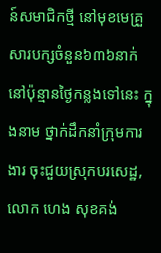ន៍សមាជិកថ្មី នៅមុខមេគ្រួសារបក្សចំនួន៦៣៦នាក់ នៅប៉ុន្មានថ្ងៃកន្លងទៅនេះ ក្នុងនាម ថ្នាក់ដឹកនាំក្រុមការងារ ចុះជួយស្រុកបរសេដ្ឋ, លោក ហេង សុខគង់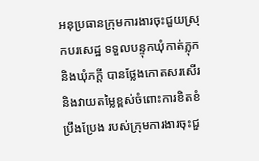អនុប្រធានក្រុមការងារចុះជួយស្រុកបរសេដ្ឋ ទទួលបន្ទុកឃុំកាត់ភ្លុក និងឃុំភក្តី បានថ្លែងកោតសរសើរ និងវាយតម្លៃខ្ពស់ចំពោះការខិតខំប្រឹងប្រែង របស់ក្រុមការងារចុះជួ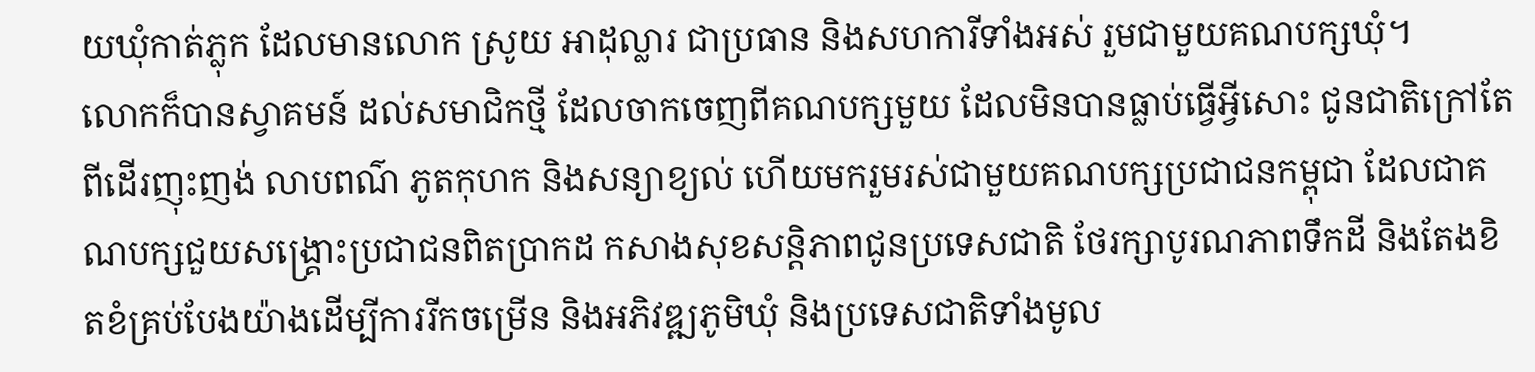យឃុំកាត់ភ្លុក ដែលមានលោក ស្រូយ អាដុល្លារ ជាប្រធាន និងសហការីទាំងអស់ រួមជាមួយគណបក្សឃុំ។
លោកក៏បានស្វាគមន៍ ដល់សមាជិកថ្មី ដែលចាកចេញពីគណបក្សមួយ ដែលមិនបានធ្លាប់ធ្វើអ្វីសោះ ជូនជាតិក្រៅតែពីដើរញុះញង់ លាបពណ៌ ភូតកុហក និងសន្យាខ្យល់ ហើយមករួមរស់ជាមួយគណបក្សប្រជាជនកម្ពុជា ដែលជាគណបក្សជួយសង្គ្រោះប្រជាជនពិតប្រាកដ កសាងសុខសន្តិភាពជូនប្រទេសជាតិ ថែរក្សាបូរណភាពទឹកដី និងតែងខិតខំគ្រប់បែងយ៉ាងដើម្បីការរីកចម្រើន និងអភិវឌ្ឍភូមិឃុំ និងប្រទេសជាតិទាំងមូល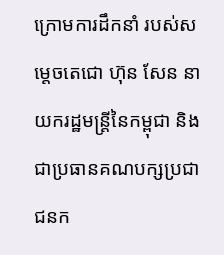ក្រោមការដឹកនាំ របស់សម្តេចតេជោ ហ៊ុន សែន នាយករដ្ឋមន្ដ្រីនៃកម្ពុជា និងជាប្រធានគណបក្សប្រជាជនក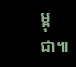ម្ពុជា៕